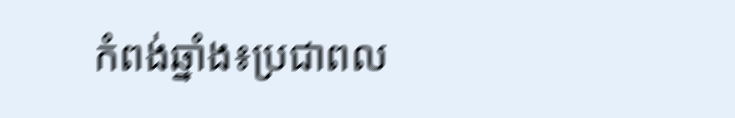កំពង់ឆ្នាំង៖ប្រជាពល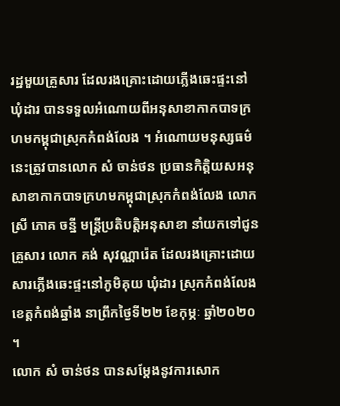រដ្ឋមួយគ្រួសារ ដែលរងគ្រោះដោយភ្លើងឆេះផ្ទះនៅឃុំដារ បានទទួលអំណោយពីអនុសាខាកាកបាទក្រហមកម្ពុជាស្រុកកំពង់លែង ។ អំណោយមនុស្សធម៌នេះត្រូវបានលោក សំ ចាន់ថន ប្រធានកិត្តិយសអនុសាខាកាកបាទក្រហមកម្ពុជាស្រុកកំពង់លែង លោកស្រី ភោគ ចន្នី មន្ត្រីប្រតិបត្តិអនុសាខា នាំយកទៅជូនគ្រួសារ លោក គង់ សុវណ្ណារ៉េត ដែលរងគ្រោះដោយសារភ្លើងឆេះផ្ទះនៅភូមិគុយ ឃុំដារ ស្រុកកំពង់លែង ខេត្តកំពង់ឆ្នាំង នាព្រឹកថ្ងៃទី២២ ខែកុម្ភៈ ឆ្នាំ២០២០ ។
លោក សំ ចាន់ថន បានសម្តែងនូវការសោក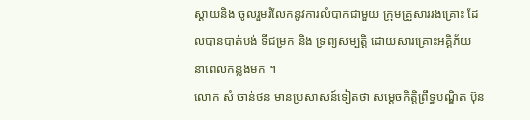ស្តាយនិង ចូលរួមរំលែកនូវការលំបាកជាមួយ ក្រុមគ្រួសាររងគ្រោះ ដែលបានបាត់បង់ ទីជម្រក និង ទ្រព្យសម្បត្តិ ដោយសារគ្រោះអគ្គិភ័យ នាពេលកន្លងមក ។
លោក សំ ចាន់ថន មានប្រសាសន៍ទៀតថា សម្តេចកិត្តិព្រឹទ្ធបណ្ឌិត ប៊ុន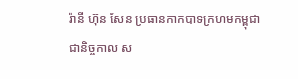រ៉ានី ហ៊ុន សែន ប្រធានកាកបាទក្រហមកម្ពុជា ជានិច្ចកាល ស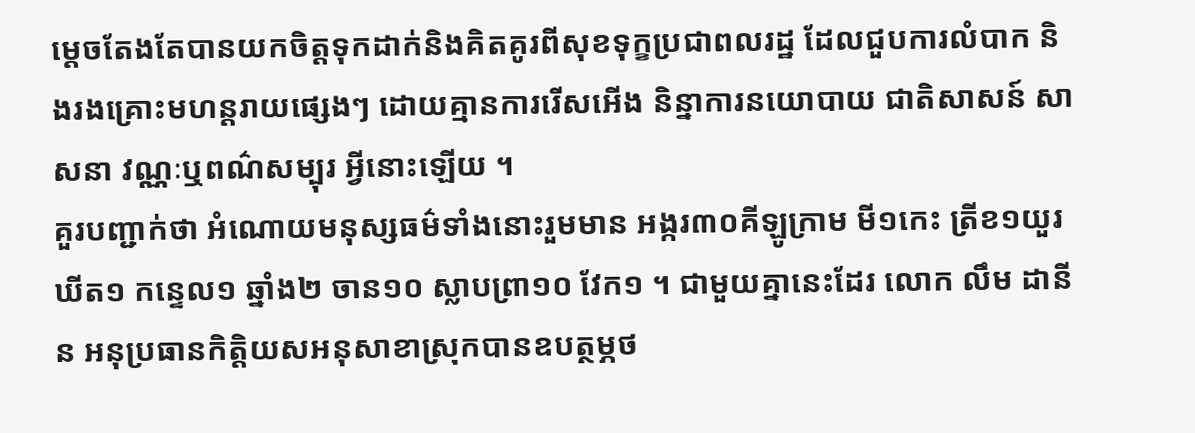ម្តេចតែងតែបានយកចិត្តទុកដាក់និងគិតគូរពីសុខទុក្ខប្រជាពលរដ្ឋ ដែលជួបការលំបាក និងរងគ្រោះមហន្តរាយផ្សេងៗ ដោយគ្មានការរើសអើង និន្នាការនយោបាយ ជាតិសាសន៍ សាសនា វណ្ណៈឬពណ៌សម្បុរ អ្វីនោះឡើយ ។
គួរបញ្ជាក់ថា អំណោយមនុស្សធម៌ទាំងនោះរួមមាន អង្ករ៣០គីឡូក្រាម មី១កេះ ត្រីខ១យួរ ឃីត១ កន្ទេល១ ឆ្នាំង២ ចាន១០ ស្លាបព្រា១០ វែក១ ។ ជាមួយគ្នានេះដែរ លោក លឹម ដានីន អនុប្រធានកិត្តិយសអនុសាខាស្រុកបានឧបត្ថម្ភថ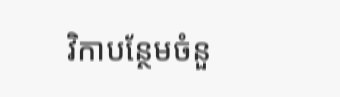វិកាបន្ថែមចំនួ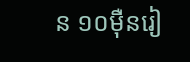ន ១០ម៉ឺនរៀ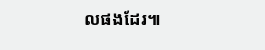លផងដែរ៕